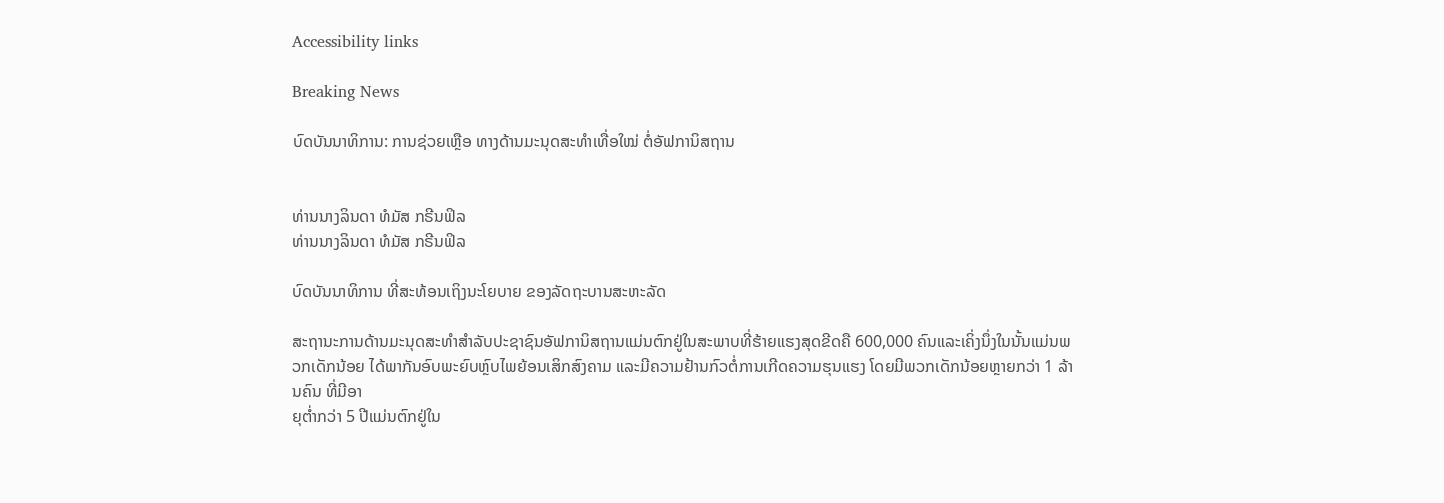Accessibility links

Breaking News

ບົດບັນນາທິການ: ການຊ່ວຍເຫຼືອ ທາງດ້ານມະນຸດສະທຳເທື່ອໃໝ່ ຕໍ່ອັຟການິສຖານ


ທ່ານນາງລິນດາ ທໍມັສ ກຣີນຟິລ
ທ່ານນາງລິນດາ ທໍມັສ ກຣີນຟິລ

ບົດບັນນາທິການ ທີ່ສະທ້ອນເຖິງນະໂຍບາຍ ຂອງລັດຖະບານສະຫະລັດ

ສະຖານະການດ້ານມະນຸດສະທຳສຳລັບປະຊາຊົນອັຟການິສຖານແມ່ນຕົກຢູ່ໃນສະພາບທີ່ຮ້າຍແຮງສຸດຂີດຄື 600,000 ຄົນແລະເຄິ່ງນຶ່ງໃນນັ້ນແມ່ນພວກເດັກນ້ອຍ ໄດ້ພາກັນອົບພະຍົບຫຼົບໄພຍ້ອນເສິກສົງຄາມ ແລະມີຄວາມຢ້ານກົວຕໍ່ການເກີດຄວາມຮຸນແຮງ ໂດຍມີພວກເດັກນ້ອຍຫຼາຍກວ່າ 1 ລ້ານຄົນ ທີ່ມີອາ
ຍຸຕ່ຳກວ່າ 5 ປີແມ່ນຕົກຢູ່ໃນ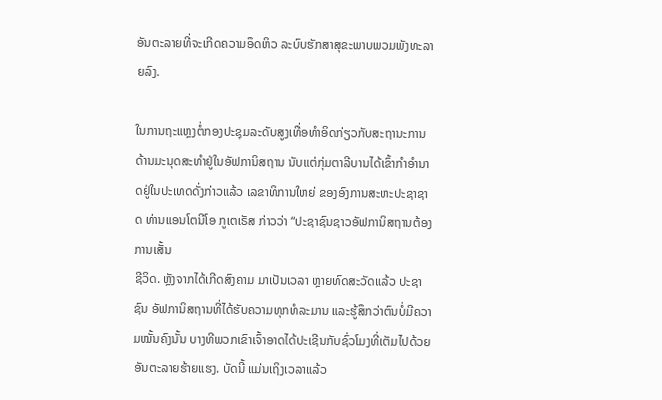ອັນຕະລາຍທີ່ຈະເກີດຄວາມອຶດຫິວ ລະບົບຮັກສາສຸຂະພາບພວມພັງທະລາຍລົງ.

ໃນການຖະແຫຼງຕໍ່ກອງປະຊຸມລະດັບສູງເທື່ອທຳອິດກ່ຽວກັບສະຖານະການດ້ານມະນຸດສະທຳຢູ່ໃນອັຟການິສຖານ ນັບແຕ່ກຸ່ມຕາລີບານໄດ້ເຂົ້າກຳອຳນາດຢູ່ໃນປະເທດດັ່ງກ່າວແລ້ວ ເລຂາທິການໃຫຍ່ ຂອງອົງການສະຫະປະຊາຊາດ ທ່ານແອນໂຕນີໂອ ກູເຕເຣັສ ກ່າວວ່າ “ປະຊາຊົນຊາວອັຟການິສຖານຕ້ອງການເສັ້ນ
ຊີວິດ. ຫຼັງຈາກໄດ້ເກີດສົງຄາມ ມາເປັນເວລາ ຫຼາຍທົດສະວັດແລ້ວ ປະຊາຊົນ ອັຟການິສຖານທີ່ໄດ້ຮັບຄວາມທຸກທໍລະມານ ແລະຮູ້ສຶກວ່າຕົນບໍ່ມີຄວາມໝັ້ນຄົງນັ້ນ ບາງທີພວກເຂົາເຈົ້າອາດໄດ້ປະເຊີນກັບຊົ່ວໂມງທີ່ເຕັມໄປດ້ວຍອັນຕະລາຍຮ້າຍແຮງ. ບັດນີ້ ແມ່ນເຖິງເວລາແລ້ວ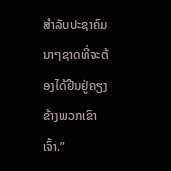ສຳລັບປະຊາຄົມນາໆຊາດທີ່ຈະຕ້ອງໄດ້ຢືນຢູ່ຄຽງຂ້າງພວກເຂົາເຈົ້າ.”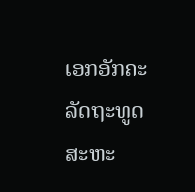ເອກອັກຄະລັດຖະທູດສະຫະ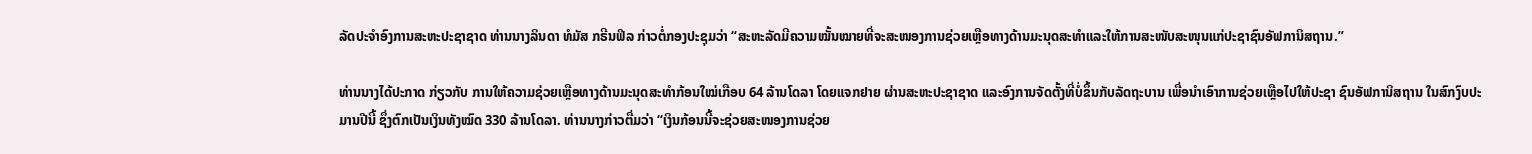ລັດປະຈຳອົງການສະຫະປະຊາຊາດ ທ່ານນາງລິນດາ ທໍມັສ ກຣີນຟິລ ກ່າວຕໍ່ກອງປະຊຸມວ່າ “ສະຫະລັດມີຄວາມໝັ້ນໝາຍທີ່ຈະສະໜອງການຊ່ວຍເຫຼືອທາງດ້ານມະນຸດສະທຳແລະໃຫ້ການສະໜັບສະໜຸນແກ່ປະຊາຊົນອັຟການິສຖານ.”

ທ່ານນາງໄດ້ປະກາດ ກ່ຽວກັບ ການໃຫ້ຄວາມຊ່ວຍເຫຼືອທາງດ້ານມະນຸດສະທຳກ້ອນໃໝ່ເກືອບ 64 ລ້ານໂດລາ ໂດຍແຈກຢາຍ ຜ່ານສະຫະປະຊາຊາດ ແລະອົງການຈັດຕັ້ງທີ່ບໍ່ຂຶ້ນກັບລັດຖະບານ ເພື່ອນຳເອົາການຊ່ວຍເຫຼືອໄປໃຫ້ປະຊາ ຊົນອັຟການິສຖານ ໃນສົກງົບປະມານປີນີ້ ຊຶ່ງຕົກເປັນເງິນທັງໝົດ 330 ລ້ານໂດລາ. ທ່ານນາງກ່າວຕື່ມວ່າ “ເງິນກ້ອນນີ້ຈະຊ່ວຍສະໜອງການຊ່ວຍ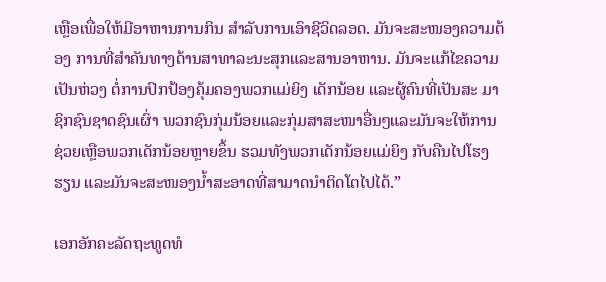ເຫຼືອເພື່ອໃຫ້ມີອາຫານການກິນ ສຳລັບການເອົາຊີວິດລອດ. ມັນຈະສະໜອງຄວາມຕ້ອງ ການທີ່ສຳຄັນທາງດ້ານສາທາລະນະສຸກແລະສານອາຫານ. ມັນຈະແກ້ໄຂຄວາມເປັນຫ່ວງ ຕໍ່ການປົກປ້ອງຄຸ້ມຄອງພວກແມ່ຍິງ ເດັກນ້ອຍ ແລະຜູ້ຄົນທີ່ເປັນສະ ມາຊິກຊົນຊາດຊົນເຜົ່າ ພວກຊົນກຸ່ມນ້ອຍແລະກຸ່ມສາສະໜາອື່ນໆແລະມັນຈະໃຫ້ການຊ່ວຍເຫຼືອພວກເດັກນ້ອຍຫຼາຍຂຶ້ນ ຮວມທັງພວກເດັກນ້ອຍແມ່ຍິງ ກັບຄືນໄປໂຮງຮຽນ ແລະມັນຈະສະໜອງນ້ຳສະອາດທີ່ສາມາດນຳຕິດໂຕໄປໄດ້.”

ເອກອັກຄະລັດຖະທູດທໍ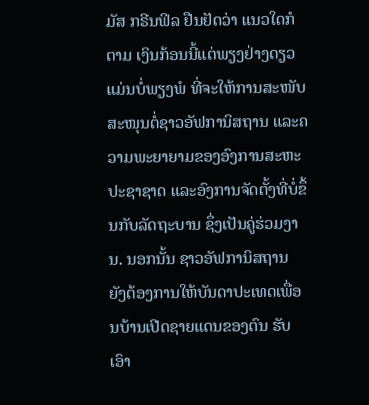ມັສ ກຣີນຟິລ ຢືນຢັດວ່າ ແນວໃດກໍຕາມ ເງິນກ້ອນນີ້ແຕ່ພຽງຢ່າງດຽວ ແມ່ນບໍ່ພຽງພໍ ທີ່ຈະໃຫ້ການສະໜັບສະໜຸນຕໍ່ຊາວອັຟການິສຖານ ແລະຄວາມພະຍາຍາມຂອງອົງການສະຫະປະຊາຊາດ ແລະອົງການຈັດຕັ້ງທີ່ບໍ່ຂຶ້ນກັບລັດຖະບານ ຊຶ່ງເປັນຄູ່ຮ່ວມງານ. ນອກນັ້ນ ຊາວອັຟການິສຖານ
ຍັງຕ້ອງການໃຫ້ບັນດາປະເທດເພື່ອນບ້ານເປີດຊາຍແດນຂອງຕົນ ຮັບເອົາ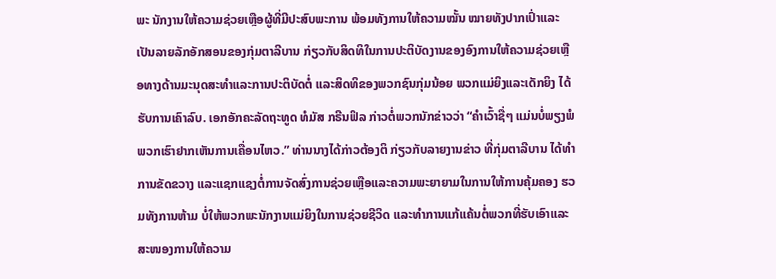ພະ ນັກງານໃຫ້ຄວາມຊ່ວຍເຫຼືອຜູ້ທີ່ມີປະສົບພະການ ພ້ອມທັງການໃຫ້ຄວາມໝັ້ນ ໝາຍທັງປາກເປົ່າແລະເປັນລາຍລັກອັກສອນຂອງກຸ່ມຕາລີບານ ກ່ຽວກັບສິດທິໃນການປະຕິບັດງານຂອງອົງການໃຫ້ຄວາມຊ່ວຍເຫຼືອທາງດ້ານມະນຸດສະທຳແລະການປະຕິບັດຕໍ່ ແລະສິດທິຂອງພວກຊົນກຸ່ມນ້ອຍ ພວກແມ່ຍິງແລະເດັກຍິງ ໄດ້ຮັບການເຄົາລົບ. ເອກອັກຄະລັດຖະທູດ ທໍມັສ ກຣີນຟິລ ກ່າວຕໍ່ພວກນັກຂ່າວວ່າ “ຄຳເວົ້າຊື່ໆ ແມ່ນບໍ່ພຽງພໍ ພວກເຮົາຢາກເຫັນການເຄື່ອນໄຫວ.” ທ່ານນາງໄດ້ກ່າວຕ້ອງຕິ ກ່ຽວກັບລາຍງານຂ່າວ ທີ່ກຸ່ມຕາລີບານ ໄດ້ທຳການຂັດຂວາງ ແລະແຊກແຊງຕໍ່ການຈັດສົ່ງການຊ່ວຍເຫຼືອແລະຄວາມພະຍາຍາມໃນການໃຫ້ການຄຸ້ມຄອງ ຮວມທັງການຫ້າມ ບໍ່ໃຫ້ພວກພະນັກງານແມ່ຍິງໃນການຊ່ວຍຊີວິດ ແລະທຳການແກ້ແຄ້ນຕໍ່ພວກທີ່ຮັບເອົາແລະສະໜອງການໃຫ້ຄວາມ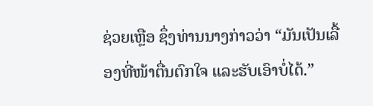ຊ່ວຍເຫຼືອ ຊຶ່ງທ່ານນາງກ່າວວ່າ “ມັນເປັນເລື້ອງທີ່ໜ້າຕື່ນຕົກໃຈ ແລະຮັບເອົາບໍ່ໄດ້.”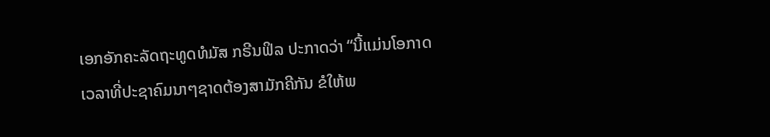ເອກອັກຄະລັດຖະທູດທໍມັສ ກຣີນຟິລ ປະກາດວ່າ “ນີ້ແມ່ນໂອກາດເວລາທີ່ປະຊາຄົມນາໆຊາດຕ້ອງສາມັກຄີກັນ ຂໍໃຫ້ພ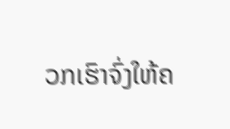ວກເຮົາຈົ່ງໃຫ້ຄ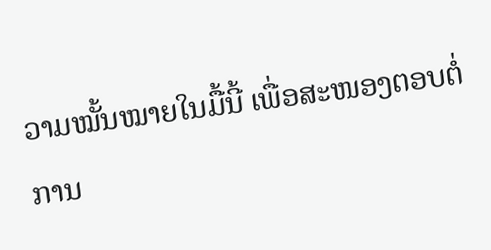ວາມໝັ້ນໝາຍໃນມື້ນີ້ ເພື່ອສະໜອງຕອບຕໍ່ການ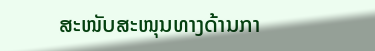ສະໜັບສະໜຸນທາງດ້ານກາ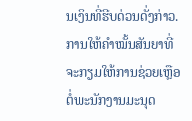ນເງິນທີ່ຮີບດ່ວນດັ່ງກ່າວ. ການໃຫ້ຄຳໝັ້ນສັນຍາທີ່ຈະກຽມໃຫ້ການຊ່ວຍເຫຼືອຕໍ່ພະນັກງານມະນຸດ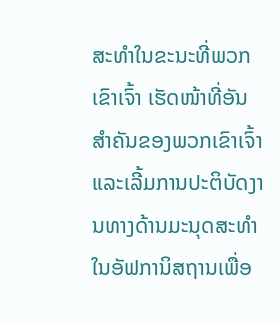ສະທຳໃນຂະນະທີ່ພວກເຂົາເຈົ້າ ເຮັດໜ້າທີ່ອັນສຳຄັນຂອງພວກເຂົາເຈົ້າ ແລະເລີ້ມການປະຕິບັດງານທາງດ້ານມະນຸດສະທຳໃນອັຟການິສຖານເພື່ອ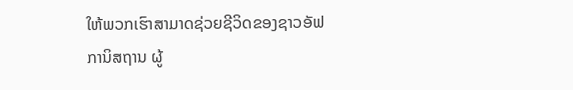ໃຫ້ພວກເຮົາສາມາດຊ່ວຍຊີວິດຂອງຊາວອັຟການິສຖານ ຜູ້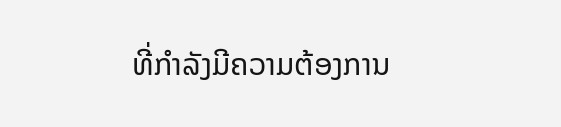ທີ່ກຳລັງມີຄວາມຕ້ອງການ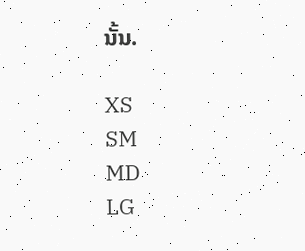ນັ້ນ.

XS
SM
MD
LG